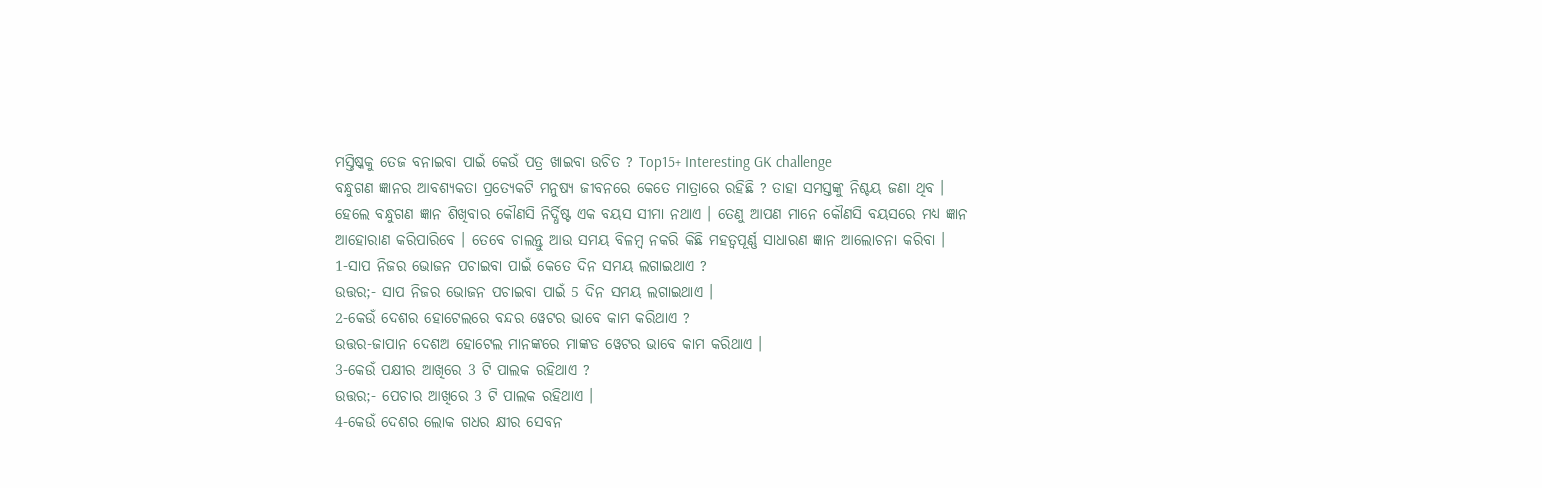ମସ୍ତିଷ୍କକୁ ତେଜ ବନାଇବା ପାଇଁ କେଉଁ ପତ୍ର ଖାଇବା ଉଚିତ ? Top15+ Interesting GK challenge
ବନ୍ଧୁଗଣ ଜ୍ଞାନର ଆବଶ୍ୟକତା ପ୍ରତ୍ଯେକଟି ମନୁଷ୍ୟ ଜୀବନରେ କେତେ ମାତ୍ରାରେ ରହିଛି ? ତାହା ସମସ୍ତଙ୍କୁ ନିଶ୍ଚୟ ଜଣା ଥିବ । ହେଲେ ବନ୍ଧୁଗଣ ଜ୍ଞାନ ଶିଖିବାର କୌଣସି ନିର୍ଦ୍ଧିଷ୍ଟ ଏକ ବୟସ ସୀମା ନଥାଏ । ତେଣୁ ଆପଣ ମାନେ କୌଣସି ବୟସରେ ମଧ୍ୟ ଜ୍ଞାନ ଆହୋରାଣ କରିପାରିବେ । ତେବେ ଚାଲନ୍ତୁ ଆଉ ସମୟ ବିଳମ୍ବ ନକରି କିଛି ମହତ୍ଵପୂର୍ଣ୍ଣ ସାଧାରଣ ଜ୍ଞାନ ଆଲୋଚନା କରିବା ।
1-ସାପ ନିଜର ଭୋଜନ ପଚାଇବା ପାଇଁ କେତେ ଦିନ ସମୟ ଲଗାଇଥାଏ ?
ଉତ୍ତର;- ସାପ ନିଜର ଭୋଜନ ପଚାଇବା ପାଇଁ 5 ଦିନ ସମୟ ଲଗାଇଥାଏ ।
2-କେଉଁ ଦେଶର ହୋଟେଲରେ ବନ୍ଦର ୱେଟର ଭାବେ କାମ କରିଥାଏ ?
ଉତ୍ତର-ଜାପାନ ଦେଶଅ ହୋଟେଲ ମାନଙ୍କରେ ମାଙ୍କଡ ୱେଟର ଭାବେ କାମ କରିଥାଏ ।
3-କେଉଁ ପକ୍ଷୀର ଆଖିରେ 3 ଟି ପାଲକ ରହିଥାଏ ?
ଉତ୍ତର;- ପେଚାର ଆଖିରେ 3 ଟି ପାଲକ ରହିଥାଏ ।
4-କେଉଁ ଦେଶର ଲୋକ ଗଧର କ୍ଷୀର ସେବନ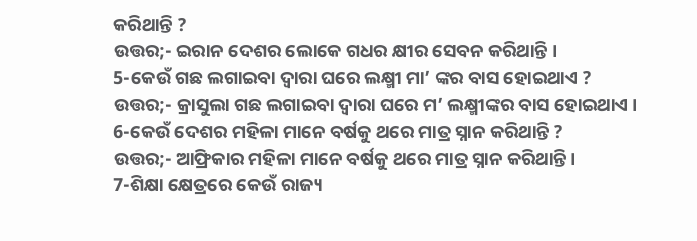କରିଥାନ୍ତି ?
ଉତ୍ତର;- ଇରାନ ଦେଶର ଲୋକେ ଗଧର କ୍ଷୀର ସେବନ କରିଥାନ୍ତି ।
5-କେଉଁ ଗଛ ଲଗାଇବା ଦ୍ଵାରା ଘରେ ଲକ୍ଷ୍ମୀ ମା’ ଙ୍କର ବାସ ହୋଇଥାଏ ?
ଉତ୍ତର;- କ୍ରାସୁଲା ଗଛ ଲଗାଇବା ଦ୍ଵାରା ଘରେ ମ’ ଲକ୍ଷ୍ମୀଙ୍କର ବାସ ହୋଇଥାଏ ।
6-କେଉଁ ଦେଶର ମହିଳା ମାନେ ବର୍ଷକୁ ଥରେ ମାତ୍ର ସ୍ନାନ କରିଥାନ୍ତି ?
ଉତ୍ତର;- ଆଫ୍ରିକାର ମହିଳା ମାନେ ବର୍ଷକୁ ଥରେ ମାତ୍ର ସ୍ନାନ କରିଥାନ୍ତି ।
7-ଶିକ୍ଷା କ୍ଷେତ୍ରରେ କେଉଁ ରାଜ୍ୟ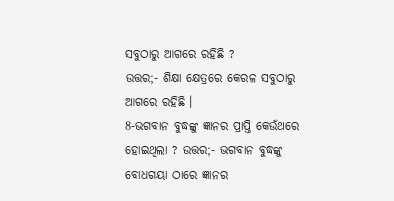ସବୁଠାରୁ ଆଗରେ ରହିଛି ?
ଉତ୍ତର;- ଶିକ୍ଷା କ୍ଷେତ୍ରରେ କେରଳ ସବୁଠାରୁ ଆଗରେ ରହିଛି ।
8-ଭଗବାନ ବୁଦ୍ଧଙ୍କୁ ଜ୍ଞାନର ପ୍ରାପ୍ତି କେଉଁଥରେ ହୋଇଥିଲା ? ଉତ୍ତର;- ଭଗବାନ ବୁଦ୍ଧଙ୍କୁ ବୋଧଗୟା ଠାରେ ଜ୍ଞାନର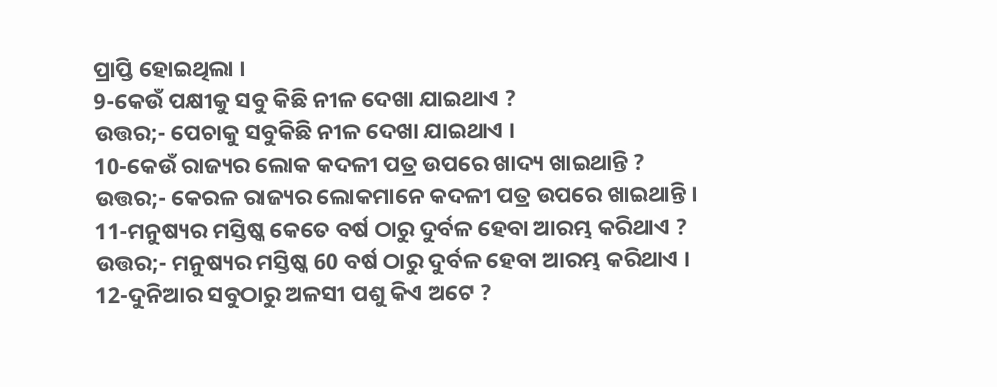ପ୍ରାପ୍ତି ହୋଇଥିଲା ।
9-କେଉଁ ପକ୍ଷୀକୁ ସବୁ କିଛି ନୀଳ ଦେଖା ଯାଇଥାଏ ?
ଉତ୍ତର;- ପେଚାକୁ ସବୁକିଛି ନୀଳ ଦେଖା ଯାଇଥାଏ ।
10-କେଉଁ ରାଜ୍ୟର ଲୋକ କଦଳୀ ପତ୍ର ଉପରେ ଖାଦ୍ୟ ଖାଇଥାନ୍ତି ?
ଉତ୍ତର;- କେରଳ ରାଜ୍ୟର ଲୋକମାନେ କଦଳୀ ପତ୍ର ଉପରେ ଖାଇଥାନ୍ତି ।
11-ମନୁଷ୍ୟର ମସ୍ତିଷ୍କ କେତେ ବର୍ଷ ଠାରୁ ଦୁର୍ବଳ ହେବା ଆରମ୍ଭ କରିଥାଏ ?
ଉତ୍ତର;- ମନୁଷ୍ୟର ମସ୍ତିଷ୍କ 60 ବର୍ଷ ଠାରୁ ଦୁର୍ବଳ ହେବା ଆରମ୍ଭ କରିଥାଏ ।
12-ଦୁନିଆର ସବୁଠାରୁ ଅଳସୀ ପଶୁ କିଏ ଅଟେ ?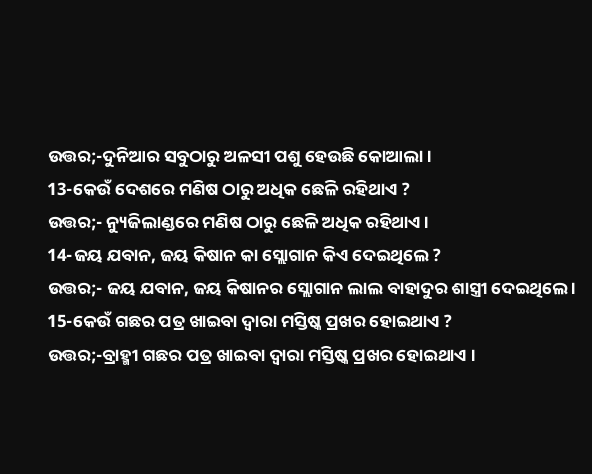ଉତ୍ତର;-ଦୁନିଆର ସବୁଠାରୁ ଅଳସୀ ପଶୁ ହେଉଛି କୋଆଲା ।
13-କେଉଁ ଦେଶରେ ମଣିଷ ଠାରୁ ଅଧିକ ଛେଳି ରହିଥାଏ ?
ଉତ୍ତର;- ନ୍ୟୁଜିଲାଣ୍ଡରେ ମଣିଷ ଠାରୁ ଛେଳି ଅଧିକ ରହିଥାଏ ।
14-ଜୟ ଯବାନ, ଜୟ କିଷାନ କା ସ୍ଲୋଗାନ କିଏ ଦେଇଥିଲେ ?
ଉତ୍ତର;- ଜୟ ଯବାନ, ଜୟ କିଷାନର ସ୍ଲୋଗାନ ଲାଲ ବାହାଦୁର ଶାସ୍ତ୍ରୀ ଦେଇଥିଲେ ।
15-କେଉଁ ଗଛର ପତ୍ର ଖାଇବା ଦ୍ଵାରା ମସ୍ତିଷ୍କ ପ୍ରଖର ହୋଇଥାଏ ?
ଉତ୍ତର;-ବ୍ରାହ୍ମୀ ଗଛର ପତ୍ର ଖାଇବା ଦ୍ଵାରା ମସ୍ତିଷ୍କ ପ୍ରଖର ହୋଇଥାଏ ।